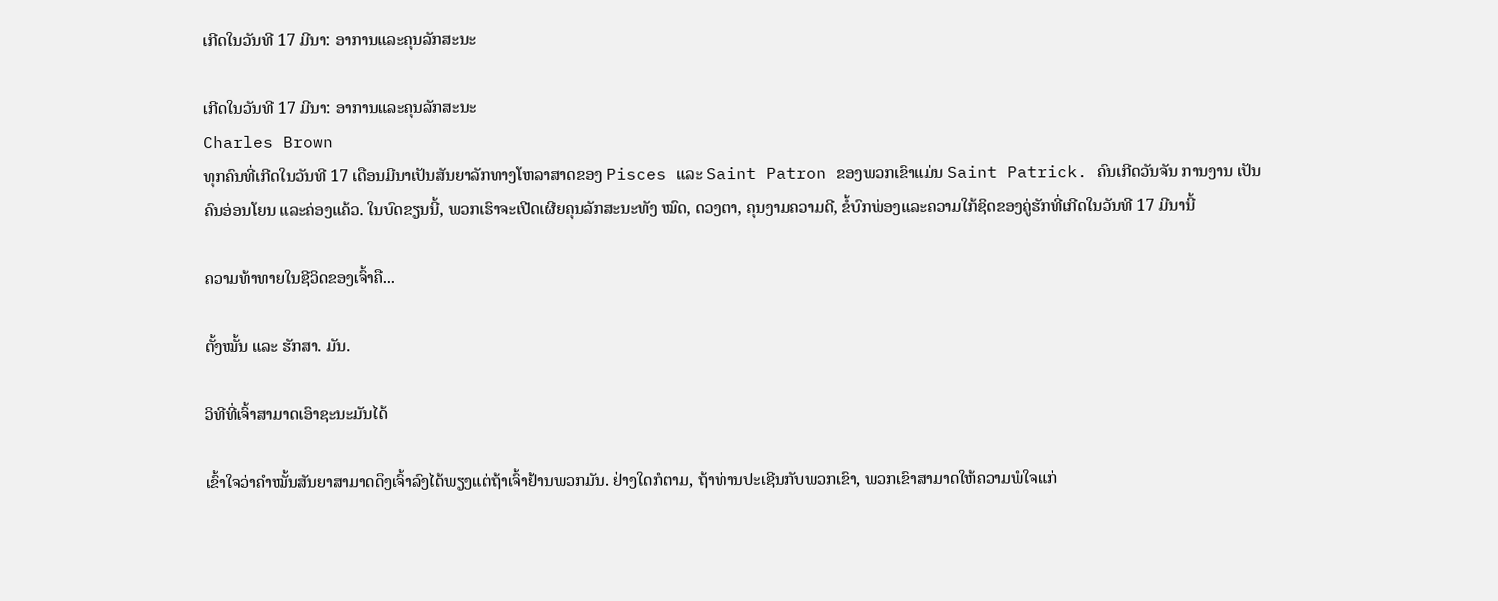ເກີດໃນວັນທີ 17 ມີນາ: ອາການແລະຄຸນລັກສະນະ

ເກີດໃນວັນທີ 17 ມີນາ: ອາການແລະຄຸນລັກສະນະ
Charles Brown
ທຸກຄົນທີ່ເກີດໃນວັນທີ 17 ເດືອນມີນາເປັນສັນຍາລັກທາງໂຫລາສາດຂອງ Pisces ແລະ Saint Patron ຂອງພວກເຂົາແມ່ນ Saint Patrick. ຄົນເກີດວັນຈັນ ການງານ ເປັນຄົນອ່ອນໂຍນ ແລະຄ່ອງແຄ້ວ. ໃນບົດຂຽນນີ້, ພວກເຮົາຈະເປີດເຜີຍຄຸນລັກສະນະທັງ ໝົດ, ດວງຕາ, ຄຸນງາມຄວາມດີ, ຂໍ້ບົກພ່ອງແລະຄວາມໃກ້ຊິດຂອງຄູ່ຮັກທີ່ເກີດໃນວັນທີ 17 ມີນານີ້

ຄວາມທ້າທາຍໃນຊີວິດຂອງເຈົ້າຄື...

ຕັ້ງໝັ້ນ ແລະ ຮັກສາ. ມັນ.

ວິທີທີ່ເຈົ້າສາມາດເອົາຊະນະມັນໄດ້

ເຂົ້າໃຈວ່າຄຳໝັ້ນສັນຍາສາມາດດຶງເຈົ້າລົງໄດ້ພຽງແຕ່ຖ້າເຈົ້າຢ້ານພວກມັນ. ຢ່າງໃດກໍຕາມ, ຖ້າທ່ານປະເຊີນກັບພວກເຂົາ, ພວກເຂົາສາມາດໃຫ້ຄວາມພໍໃຈແກ່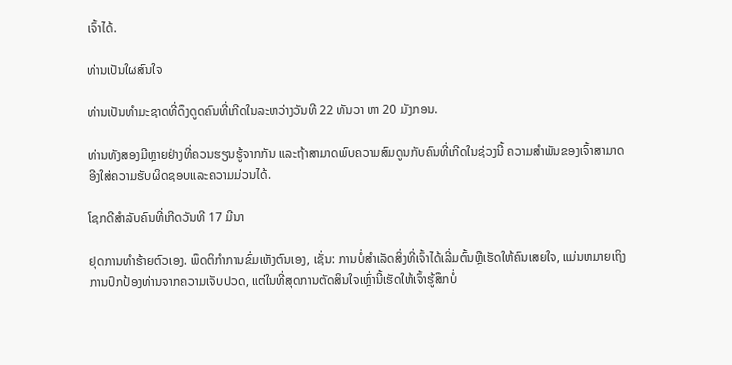ເຈົ້າໄດ້.

ທ່ານເປັນໃຜສົນໃຈ

ທ່ານເປັນທໍາມະຊາດທີ່ດຶງດູດຄົນທີ່ເກີດໃນລະຫວ່າງວັນທີ 22 ທັນວາ ຫາ 20 ມັງກອນ.

ທ່ານທັງສອງມີຫຼາຍຢ່າງທີ່ຄວນຮຽນຮູ້ຈາກກັນ ແລະຖ້າສາມາດພົບຄວາມສົມດູນກັບຄົນທີ່ເກີດໃນຊ່ວງນີ້ ຄວາມສໍາພັນຂອງເຈົ້າສາມາດອີງໃສ່ຄວາມຮັບຜິດຊອບແລະຄວາມມ່ວນໄດ້.

ໂຊກດີສຳລັບຄົນທີ່ເກີດວັນທີ 17 ມີນາ

ຢຸດການທຳຮ້າຍຕົວເອງ. ພຶດຕິກໍາການຂົ່ມເຫັງຕົນເອງ, ເຊັ່ນ: ການບໍ່ສໍາເລັດສິ່ງທີ່ເຈົ້າໄດ້ເລີ່ມຕົ້ນຫຼືເຮັດໃຫ້ຄົນເສຍໃຈ, ແມ່ນຫມາຍເຖິງການປົກປ້ອງທ່ານຈາກຄວາມເຈັບປວດ, ແຕ່ໃນທີ່ສຸດການຕັດສິນໃຈເຫຼົ່ານີ້ເຮັດໃຫ້ເຈົ້າຮູ້ສຶກບໍ່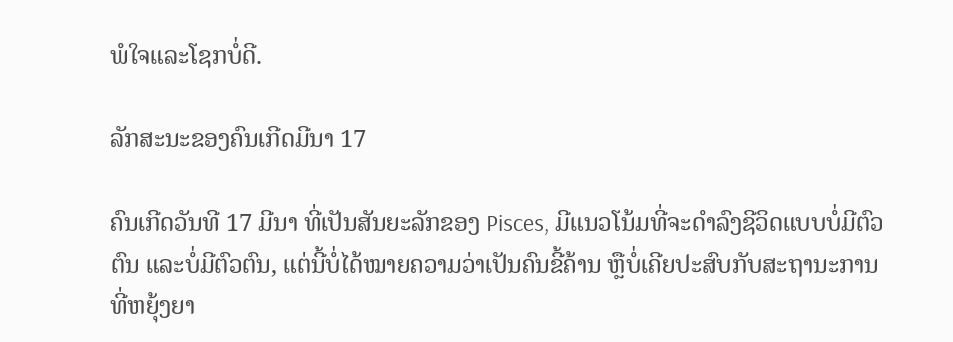ພໍໃຈແລະໂຊກບໍ່ດີ.

ລັກສະນະຂອງຄົນເກີດມີນາ 17

ຄົນເກີດວັນທີ 17 ມີນາ ທີ່ເປັນສັນຍະລັກຂອງ Pisces, ມີແນວໂນ້ມທີ່ຈະດຳລົງຊີວິດແບບບໍ່ມີຕົວຕົນ ແລະບໍ່ມີຕົວຕົນ, ແຕ່ນີ້ບໍ່ໄດ້ໝາຍຄວາມວ່າເປັນຄົນຂີ້ຄ້ານ ຫຼືບໍ່ເຄີຍປະສົບກັບສະຖານະການທີ່ຫຍຸ້ງຍາ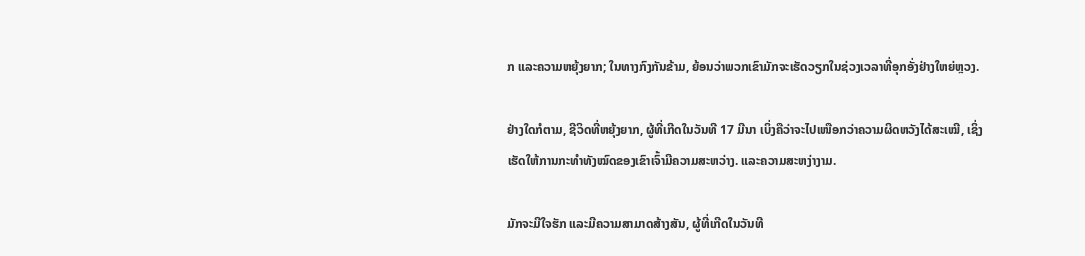ກ ແລະຄວາມຫຍຸ້ງຍາກ; ໃນທາງກົງກັນຂ້າມ, ຍ້ອນວ່າພວກເຂົາມັກຈະເຮັດວຽກໃນຊ່ວງເວລາທີ່ອຸກອັ່ງຢ່າງໃຫຍ່ຫຼວງ.

ຢ່າງໃດກໍຕາມ, ຊີວິດທີ່ຫຍຸ້ງຍາກ, ຜູ້ທີ່ເກີດໃນວັນທີ 17 ມີນາ ເບິ່ງຄືວ່າຈະໄປເໜືອກວ່າຄວາມຜິດຫວັງໄດ້ສະເໝີ, ເຊິ່ງເຮັດໃຫ້ການກະທຳທັງໝົດຂອງເຂົາເຈົ້າມີຄວາມສະຫວ່າງ. ແລະຄວາມສະຫງ່າງາມ.

ມັກຈະມີໃຈຮັກ ແລະມີຄວາມສາມາດສ້າງສັນ, ຜູ້ທີ່ເກີດໃນວັນທີ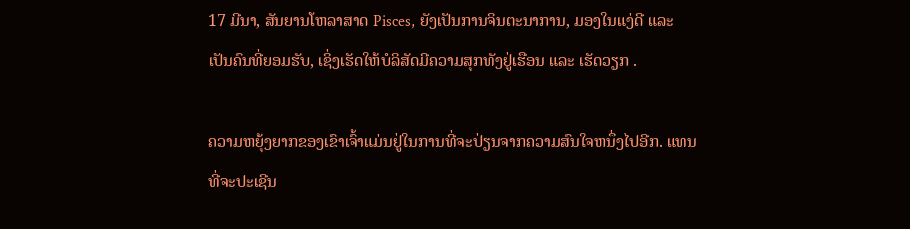17 ມີນາ, ສັນຍານໂຫລາສາດ Pisces, ຍັງເປັນການຈິນຕະນາການ, ມອງໃນແງ່ດີ ແລະ ເປັນຄົນທີ່ຍອມຮັບ, ເຊິ່ງເຮັດໃຫ້ບໍລິສັດມີຄວາມສຸກທັງຢູ່ເຮືອນ ແລະ ເຮັດວຽກ .

ຄວາມຫຍຸ້ງຍາກຂອງເຂົາເຈົ້າແມ່ນຢູ່ໃນການທີ່ຈະປ່ຽນຈາກຄວາມສົນໃຈຫນຶ່ງໄປອີກ. ແທນທີ່ຈະປະເຊີນ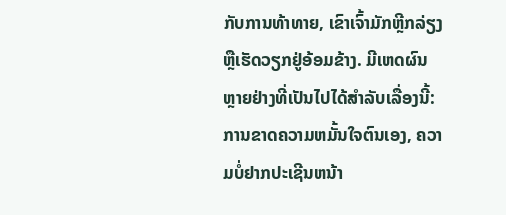ກັບການທ້າທາຍ, ເຂົາເຈົ້າມັກຫຼີກລ່ຽງ ຫຼືເຮັດວຽກຢູ່ອ້ອມຂ້າງ. ມີເຫດຜົນຫຼາຍຢ່າງທີ່ເປັນໄປໄດ້ສໍາລັບເລື່ອງນີ້: ການຂາດຄວາມຫມັ້ນໃຈຕົນເອງ, ຄວາມບໍ່ຢາກປະເຊີນຫນ້າ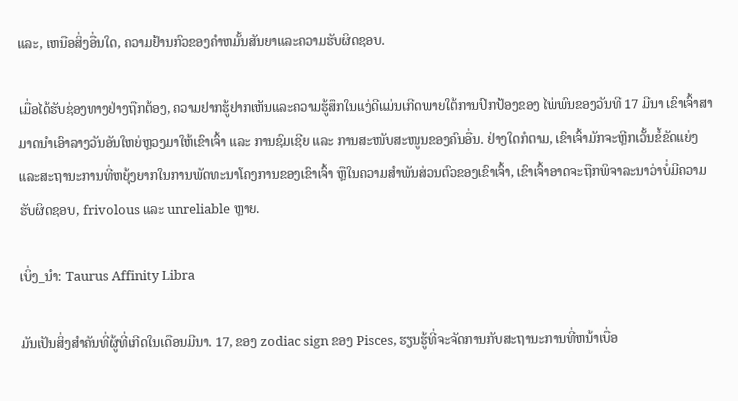ແລະ, ເຫນືອສິ່ງອື່ນໃດ, ຄວາມຢ້ານກົວຂອງຄໍາຫມັ້ນສັນຍາແລະຄວາມຮັບຜິດຊອບ.

ເມື່ອໄດ້ຮັບຊ່ອງທາງຢ່າງຖືກຕ້ອງ, ຄວາມຢາກຮູ້ຢາກເຫັນແລະຄວາມຮູ້ສຶກໃນແງ່ດີແມ່ນເກີດພາຍໃຕ້ການປົກປ້ອງຂອງ ໄພ່ພົນຂອງວັນທີ 17 ມີນາ ເຂົາເຈົ້າສາມາດນໍາເອົາລາງວັນອັນໃຫຍ່ຫຼວງມາໃຫ້ເຂົາເຈົ້າ ແລະ ການຊົມເຊີຍ ແລະ ການສະໜັບສະໜູນຂອງຄົນອື່ນ. ຢ່າງໃດກໍຕາມ, ເຂົາເຈົ້າມັກຈະຫຼີກເວັ້ນຂໍ້ຂັດແຍ່ງ ແລະສະຖານະການທີ່ຫຍຸ້ງຍາກໃນການພັດທະນາໂຄງການຂອງເຂົາເຈົ້າ ຫຼືໃນຄວາມສໍາພັນສ່ວນຕົວຂອງເຂົາເຈົ້າ, ເຂົາເຈົ້າອາດຈະຖືກພິຈາລະນາວ່າບໍ່ມີຄວາມຮັບຜິດຊອບ, frivolous ແລະ unreliable ຫຼາຍ.

ເບິ່ງ_ນຳ: Taurus Affinity Libra

ມັນເປັນສິ່ງສໍາຄັນທີ່ຜູ້ທີ່ເກີດໃນເດືອນມີນາ. 17, ຂອງ zodiac sign ຂອງ Pisces, ຮຽນຮູ້ທີ່ຈະຈັດການກັບສະຖານະການທີ່ຫນ້າເບື່ອ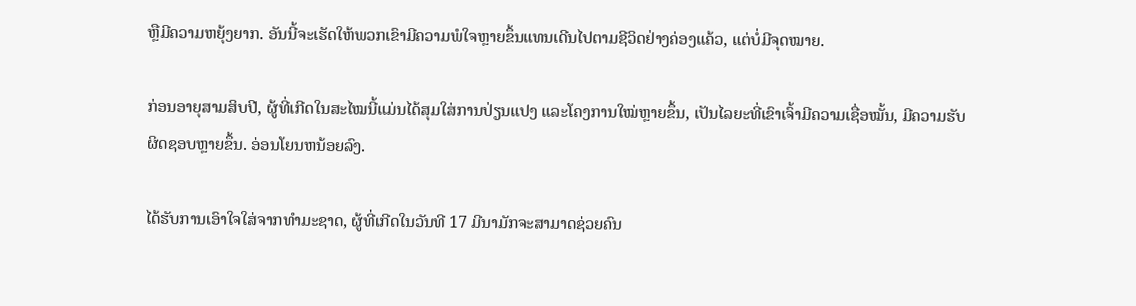ຫຼືມີຄວາມຫຍຸ້ງຍາກ. ອັນນີ້ຈະເຮັດໃຫ້ພວກເຂົາມີຄວາມພໍໃຈຫຼາຍຂຶ້ນແທນເດີນໄປຕາມຊີວິດຢ່າງຄ່ອງແຄ້ວ, ແຕ່ບໍ່ມີຈຸດໝາຍ.

ກ່ອນອາຍຸສາມສິບປີ, ຜູ້ທີ່ເກີດໃນສະໄໝນີ້ແມ່ນໄດ້ສຸມໃສ່ການປ່ຽນແປງ ແລະໂຄງການໃໝ່ຫຼາຍຂຶ້ນ, ເປັນໄລຍະທີ່ເຂົາເຈົ້າມີຄວາມເຊື່ອໝັ້ນ, ມີຄວາມຮັບຜິດຊອບຫຼາຍຂຶ້ນ. ອ່ອນໂຍນຫນ້ອຍລົງ.

ໄດ້ຮັບການເອົາໃຈໃສ່ຈາກທໍາມະຊາດ, ຜູ້ທີ່ເກີດໃນວັນທີ 17 ມີນາມັກຈະສາມາດຊ່ວຍຄົນ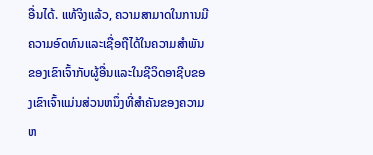ອື່ນໄດ້. ແທ້ຈິງແລ້ວ, ຄວາມສາມາດໃນການມີຄວາມອົດທົນແລະເຊື່ອຖືໄດ້ໃນຄວາມສໍາພັນຂອງເຂົາເຈົ້າກັບຜູ້ອື່ນແລະໃນຊີວິດອາຊີບຂອງເຂົາເຈົ້າແມ່ນສ່ວນຫນຶ່ງທີ່ສໍາຄັນຂອງຄວາມຫ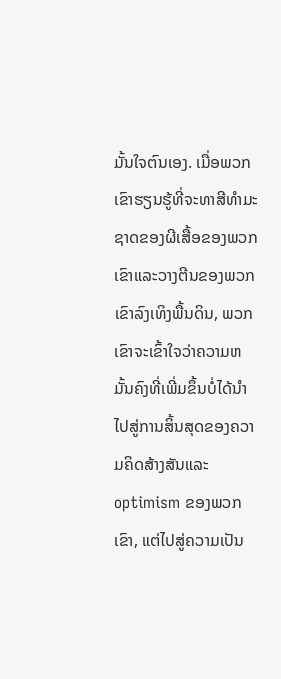ມັ້ນໃຈຕົນເອງ. ເມື່ອພວກເຂົາຮຽນຮູ້ທີ່ຈະທາສີທໍາມະຊາດຂອງຜີເສື້ອຂອງພວກເຂົາແລະວາງຕີນຂອງພວກເຂົາລົງເທິງພື້ນດິນ, ພວກເຂົາຈະເຂົ້າໃຈວ່າຄວາມຫມັ້ນຄົງທີ່ເພີ່ມຂຶ້ນບໍ່ໄດ້ນໍາໄປສູ່ການສິ້ນສຸດຂອງຄວາມຄິດສ້າງສັນແລະ optimism ຂອງພວກເຂົາ, ແຕ່ໄປສູ່ຄວາມເປັນ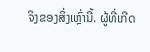ຈິງຂອງສິ່ງເຫຼົ່ານີ້. ຜູ້ທີ່ເກີດ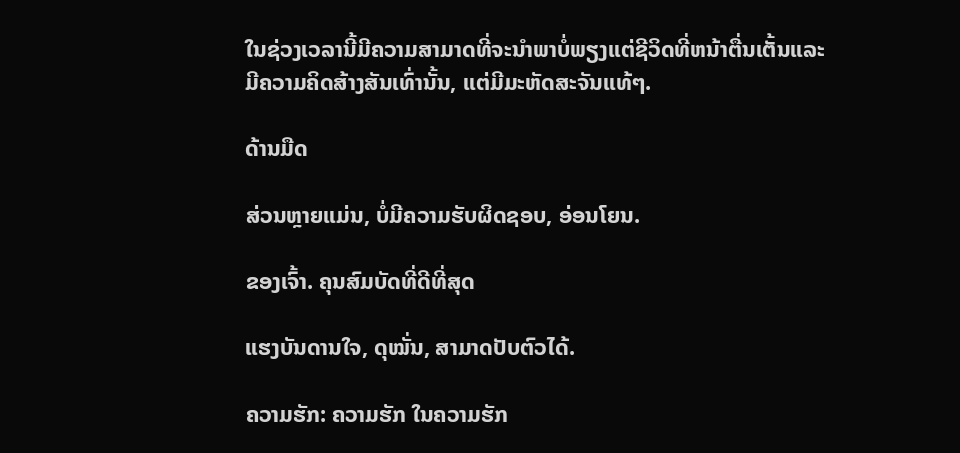ໃນຊ່ວງເວລານີ້ມີຄວາມສາມາດທີ່ຈະນໍາພາບໍ່ພຽງແຕ່ຊີວິດທີ່ຫນ້າຕື່ນເຕັ້ນແລະມີຄວາມຄິດສ້າງສັນເທົ່ານັ້ນ, ແຕ່ມີມະຫັດສະຈັນແທ້ໆ.

ດ້ານມືດ

ສ່ວນຫຼາຍແມ່ນ, ບໍ່ມີຄວາມຮັບຜິດຊອບ, ອ່ອນໂຍນ.

ຂອງເຈົ້າ. ຄຸນສົມບັດທີ່ດີທີ່ສຸດ

ແຮງບັນດານໃຈ, ດຸໝັ່ນ, ສາມາດປັບຕົວໄດ້.

ຄວາມຮັກ: ຄວາມຮັກ ໃນຄວາມຮັກ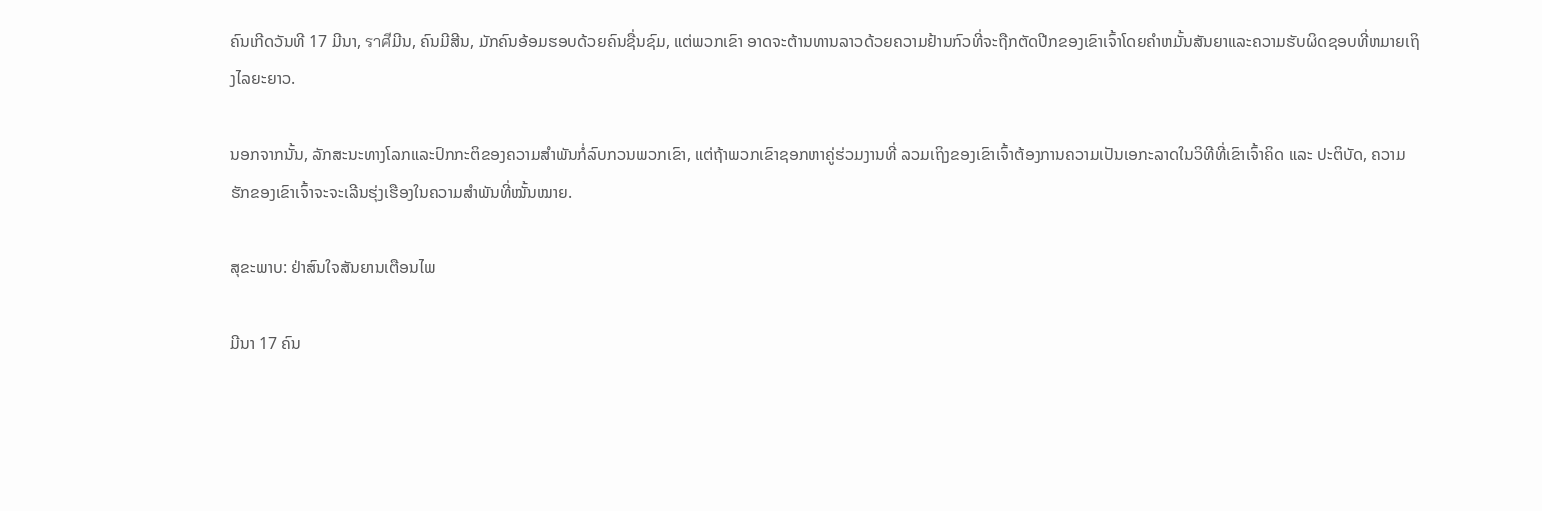ຄົນເກີດວັນທີ 17 ມີນາ, ราศีມີນ, ຄົນມີສີນ, ມັກຄົນອ້ອມຮອບດ້ວຍຄົນຊື່ນຊົມ, ແຕ່ພວກເຂົາ ອາດຈະຕ້ານທານລາວດ້ວຍຄວາມຢ້ານກົວທີ່ຈະຖືກຕັດປີກຂອງເຂົາເຈົ້າໂດຍຄໍາຫມັ້ນສັນຍາແລະຄວາມຮັບຜິດຊອບທີ່ຫມາຍເຖິງໄລຍະຍາວ.

ນອກຈາກນັ້ນ, ລັກສະນະທາງໂລກແລະປົກກະຕິຂອງຄວາມສໍາພັນກໍ່ລົບກວນພວກເຂົາ, ແຕ່ຖ້າພວກເຂົາຊອກຫາຄູ່ຮ່ວມງານທີ່ ລວມເຖິງຂອງເຂົາເຈົ້າຕ້ອງການຄວາມເປັນເອກະລາດໃນວິທີທີ່ເຂົາເຈົ້າຄິດ ແລະ ປະຕິບັດ, ຄວາມຮັກຂອງເຂົາເຈົ້າຈະຈະເລີນຮຸ່ງເຮືອງໃນຄວາມສຳພັນທີ່ໝັ້ນໝາຍ.

ສຸຂະພາບ: ຢ່າສົນໃຈສັນຍານເຕືອນໄພ

ມີນາ 17 ຄົນ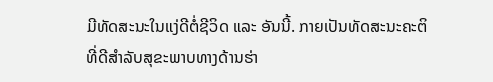ມີທັດສະນະໃນແງ່ດີຕໍ່ຊີວິດ ແລະ ອັນນີ້. ກາຍເປັນທັດສະນະຄະຕິທີ່ດີສໍາລັບສຸຂະພາບທາງດ້ານຮ່າ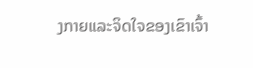ງກາຍແລະຈິດໃຈຂອງເຂົາເຈົ້າ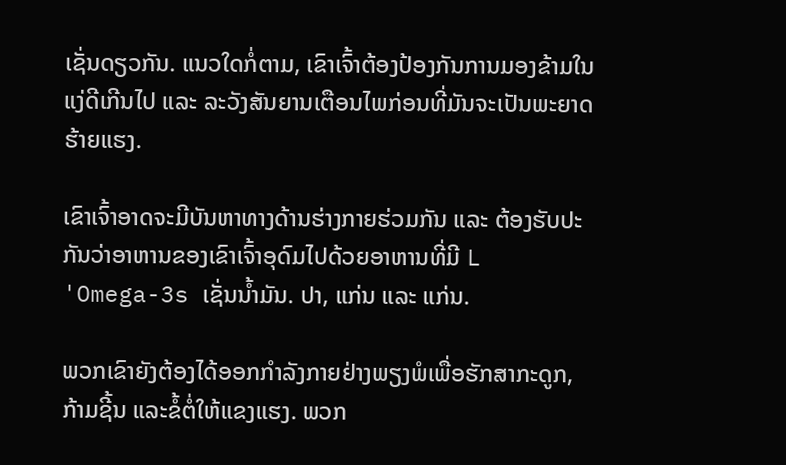ເຊັ່ນດຽວກັນ. ແນວໃດກໍ່ຕາມ, ເຂົາເຈົ້າຕ້ອງປ້ອງກັນການມອງຂ້າມໃນແງ່ດີເກີນໄປ ແລະ ລະວັງສັນຍານເຕືອນໄພກ່ອນທີ່ມັນຈະເປັນພະຍາດຮ້າຍແຮງ.

ເຂົາເຈົ້າອາດຈະມີບັນຫາທາງດ້ານຮ່າງກາຍຮ່ວມກັນ ແລະ ຕ້ອງຮັບປະກັນວ່າອາຫານຂອງເຂົາເຈົ້າອຸດົມໄປດ້ວຍອາຫານທີ່ມີ L 'Omega-3s ເຊັ່ນນໍ້າມັນ. ປາ, ແກ່ນ ແລະ ແກ່ນ.

ພວກເຂົາຍັງຕ້ອງໄດ້ອອກກຳລັງກາຍຢ່າງພຽງພໍເພື່ອຮັກສາກະດູກ, ກ້າມຊີ້ນ ແລະຂໍ້ຕໍ່ໃຫ້ແຂງແຮງ. ພວກ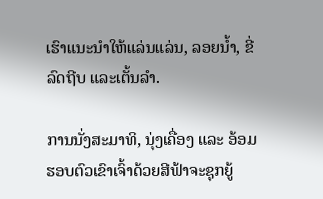ເຮົາແນະນຳໃຫ້ແລ່ນແລ່ນ, ລອຍນ້ຳ, ຂີ່ລົດຖີບ ແລະເຕັ້ນລຳ.

ການນັ່ງສະມາທິ, ນຸ່ງເຄື່ອງ ແລະ ອ້ອມຮອບຕົວເຂົາເຈົ້າດ້ວຍສີຟ້າຈະຊຸກຍູ້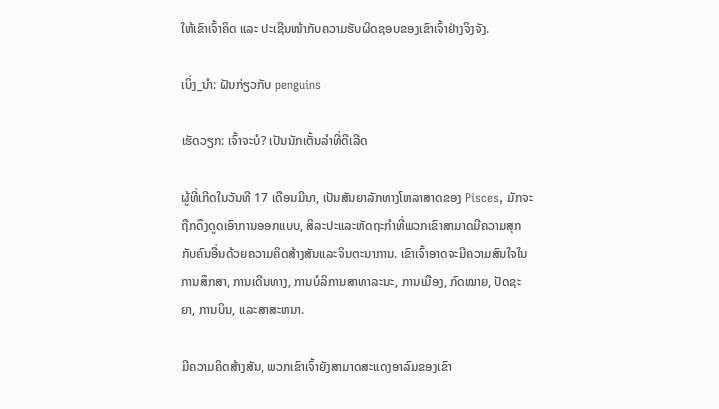ໃຫ້ເຂົາເຈົ້າຄິດ ແລະ ປະເຊີນໜ້າກັບຄວາມຮັບຜິດຊອບຂອງເຂົາເຈົ້າຢ່າງຈິງຈັງ.

ເບິ່ງ_ນຳ: ຝັນກ່ຽວກັບ penguins

ເຮັດວຽກ: ເຈົ້າຈະບໍ? ເປັນນັກເຕັ້ນລໍາທີ່ດີເລີດ

ຜູ້ທີ່ເກີດໃນວັນທີ 17 ເດືອນມີນາ, ເປັນສັນຍາລັກທາງໂຫລາສາດຂອງ Pisces, ມັກຈະຖືກດຶງດູດເອົາການອອກແບບ, ສິລະປະແລະຫັດຖະກໍາທີ່ພວກເຂົາສາມາດມີຄວາມສຸກກັບຄົນອື່ນດ້ວຍຄວາມຄິດສ້າງສັນແລະຈິນຕະນາການ. ເຂົາເຈົ້າອາດຈະມີຄວາມສົນໃຈໃນການສຶກສາ, ການເດີນທາງ, ການບໍລິການສາທາລະນະ, ການເມືອງ, ກົດໝາຍ, ປັດຊະຍາ, ການບິນ, ແລະສາສະຫນາ.

ມີຄວາມຄິດສ້າງສັນ, ພວກເຂົາເຈົ້າຍັງສາມາດສະແດງອາລົມຂອງເຂົາ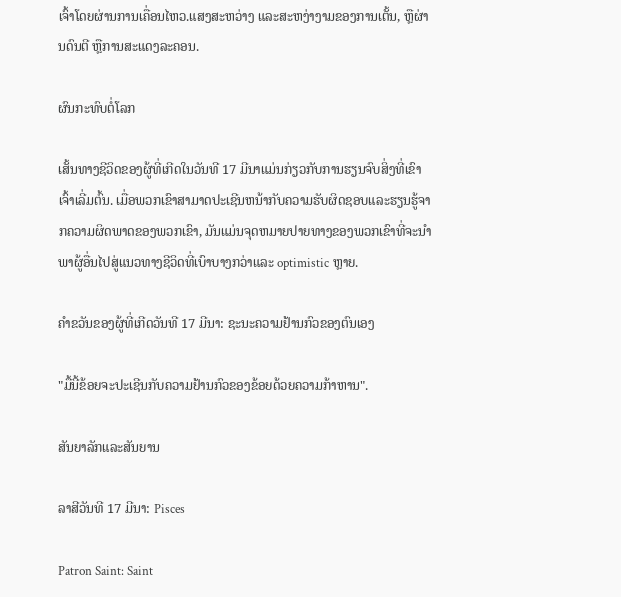ເຈົ້າໂດຍຜ່ານການເຄື່ອນໄຫວ.ແສງສະຫວ່າງ ແລະສະຫງ່າງາມຂອງການເຕັ້ນ, ຫຼືຜ່ານດົນຕີ ຫຼືການສະແດງລະຄອນ.

ຜົນກະທົບຕໍ່ໂລກ

ເສັ້ນທາງຊີວິດຂອງຜູ້ທີ່ເກີດໃນວັນທີ 17 ມີນາແມ່ນກ່ຽວກັບການຮຽນຈົບສິ່ງທີ່ເຂົາເຈົ້າເລີ່ມຕົ້ນ. ເມື່ອພວກເຂົາສາມາດປະເຊີນຫນ້າກັບຄວາມຮັບຜິດຊອບແລະຮຽນຮູ້ຈາກຄວາມຜິດພາດຂອງພວກເຂົາ, ມັນແມ່ນຈຸດຫມາຍປາຍທາງຂອງພວກເຂົາທີ່ຈະນໍາພາຜູ້ອື່ນໄປສູ່ແນວທາງຊີວິດທີ່ເບົາບາງກວ່າແລະ optimistic ຫຼາຍ.

ຄໍາຂວັນຂອງຜູ້ທີ່ເກີດວັນທີ 17 ມີນາ: ຊະນະຄວາມຢ້ານກົວຂອງຕົນເອງ

"ມື້ນີ້ຂ້ອຍຈະປະເຊີນກັບຄວາມຢ້ານກົວຂອງຂ້ອຍດ້ວຍຄວາມກ້າຫານ".

ສັນຍາລັກແລະສັນຍານ

ລາສີວັນທີ 17 ມີນາ: Pisces

Patron Saint: Saint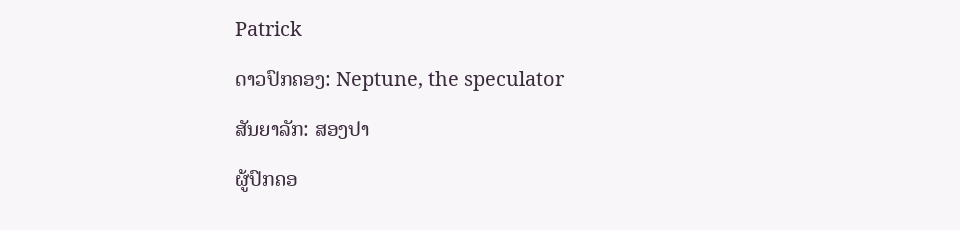Patrick

ດາວປົກຄອງ: Neptune, the speculator

ສັນຍາລັກ: ສອງປາ

ຜູ້ປົກຄອ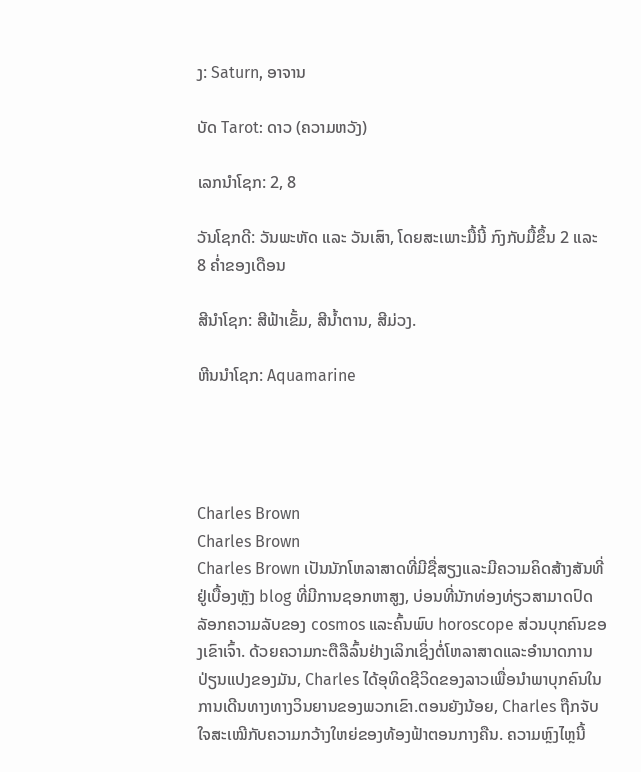ງ: Saturn, ອາຈານ

ບັດ Tarot: ດາວ (ຄວາມຫວັງ)

ເລກນຳໂຊກ: 2, 8

ວັນໂຊກດີ: ວັນພະຫັດ ແລະ ວັນເສົາ, ໂດຍສະເພາະມື້ນີ້ ກົງກັບມື້ຂຶ້ນ 2 ແລະ 8 ຄໍ່າຂອງເດືອນ

ສີນຳໂຊກ: ສີຟ້າເຂັ້ມ, ສີນ້ຳຕານ, ສີມ່ວງ.

ຫີນນຳໂຊກ: Aquamarine




Charles Brown
Charles Brown
Charles Brown ເປັນນັກໂຫລາສາດທີ່ມີຊື່ສຽງແລະມີຄວາມຄິດສ້າງສັນທີ່ຢູ່ເບື້ອງຫຼັງ blog ທີ່ມີການຊອກຫາສູງ, ບ່ອນທີ່ນັກທ່ອງທ່ຽວສາມາດປົດລັອກຄວາມລັບຂອງ cosmos ແລະຄົ້ນພົບ horoscope ສ່ວນບຸກຄົນຂອງເຂົາເຈົ້າ. ດ້ວຍຄວາມກະຕືລືລົ້ນຢ່າງເລິກເຊິ່ງຕໍ່ໂຫລາສາດແລະອໍານາດການປ່ຽນແປງຂອງມັນ, Charles ໄດ້ອຸທິດຊີວິດຂອງລາວເພື່ອນໍາພາບຸກຄົນໃນການເດີນທາງທາງວິນຍານຂອງພວກເຂົາ.ຕອນຍັງນ້ອຍ, Charles ຖືກຈັບໃຈສະເໝີກັບຄວາມກວ້າງໃຫຍ່ຂອງທ້ອງຟ້າຕອນກາງຄືນ. ຄວາມຫຼົງໄຫຼນີ້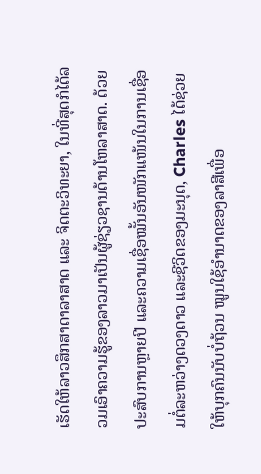ເຮັດໃຫ້ລາວສຶກສາດາລາສາດ ແລະ ຈິດຕະວິທະຍາ, ໃນທີ່ສຸດກໍໄດ້ລວມເອົາຄວາມຮູ້ຂອງລາວມາເປັນຜູ້ຊ່ຽວຊານດ້ານໂຫລາສາດ. ດ້ວຍປະສົບການຫຼາຍປີ ແລະຄວາມເຊື່ອໝັ້ນອັນໜັກແໜ້ນໃນການເຊື່ອມຕໍ່ລະຫວ່າງດວງດາວ ແລະຊີວິດຂອງມະນຸດ, Charles ໄດ້ຊ່ວຍໃຫ້ບຸກຄົນນັບບໍ່ຖ້ວນ ໝູນໃຊ້ອຳນາດຂອງລາສີເພື່ອ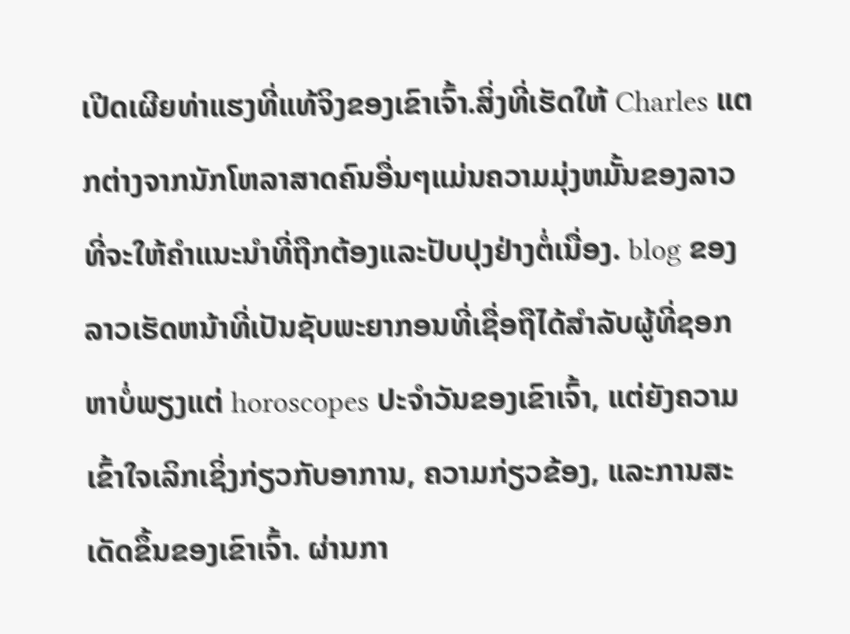ເປີດເຜີຍທ່າແຮງທີ່ແທ້ຈິງຂອງເຂົາເຈົ້າ.ສິ່ງທີ່ເຮັດໃຫ້ Charles ແຕກຕ່າງຈາກນັກໂຫລາສາດຄົນອື່ນໆແມ່ນຄວາມມຸ່ງຫມັ້ນຂອງລາວທີ່ຈະໃຫ້ຄໍາແນະນໍາທີ່ຖືກຕ້ອງແລະປັບປຸງຢ່າງຕໍ່ເນື່ອງ. blog ຂອງລາວເຮັດຫນ້າທີ່ເປັນຊັບພະຍາກອນທີ່ເຊື່ອຖືໄດ້ສໍາລັບຜູ້ທີ່ຊອກຫາບໍ່ພຽງແຕ່ horoscopes ປະຈໍາວັນຂອງເຂົາເຈົ້າ, ແຕ່ຍັງຄວາມເຂົ້າໃຈເລິກເຊິ່ງກ່ຽວກັບອາການ, ຄວາມກ່ຽວຂ້ອງ, ແລະການສະເດັດຂຶ້ນຂອງເຂົາເຈົ້າ. ຜ່ານກາ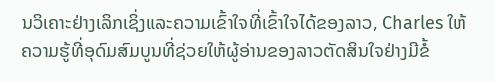ນວິເຄາະຢ່າງເລິກເຊິ່ງແລະຄວາມເຂົ້າໃຈທີ່ເຂົ້າໃຈໄດ້ຂອງລາວ, Charles ໃຫ້ຄວາມຮູ້ທີ່ອຸດົມສົມບູນທີ່ຊ່ວຍໃຫ້ຜູ້ອ່ານຂອງລາວຕັດສິນໃຈຢ່າງມີຂໍ້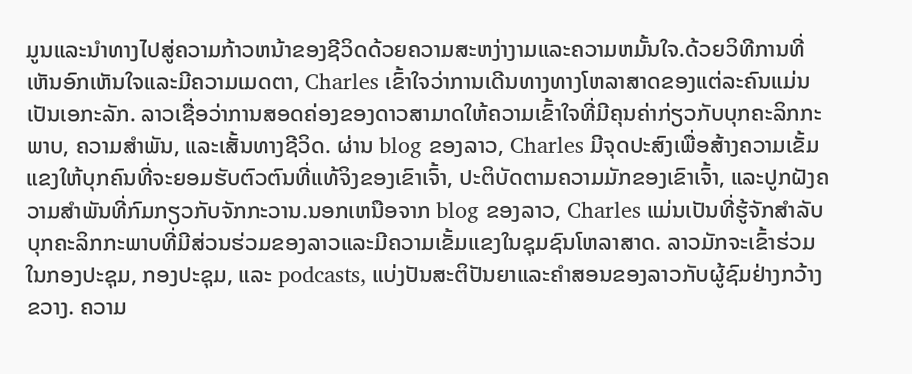ມູນແລະນໍາທາງໄປສູ່ຄວາມກ້າວຫນ້າຂອງຊີວິດດ້ວຍຄວາມສະຫງ່າງາມແລະຄວາມຫມັ້ນໃຈ.ດ້ວຍວິທີການທີ່ເຫັນອົກເຫັນໃຈແລະມີຄວາມເມດຕາ, Charles ເຂົ້າໃຈວ່າການເດີນທາງທາງໂຫລາສາດຂອງແຕ່ລະຄົນແມ່ນເປັນເອກະລັກ. ລາວເຊື່ອວ່າການສອດຄ່ອງຂອງດາວສາມາດໃຫ້ຄວາມເຂົ້າໃຈທີ່ມີຄຸນຄ່າກ່ຽວກັບບຸກຄະລິກກະພາບ, ຄວາມສໍາພັນ, ແລະເສັ້ນທາງຊີວິດ. ຜ່ານ blog ຂອງລາວ, Charles ມີຈຸດປະສົງເພື່ອສ້າງຄວາມເຂັ້ມແຂງໃຫ້ບຸກຄົນທີ່ຈະຍອມຮັບຕົວຕົນທີ່ແທ້ຈິງຂອງເຂົາເຈົ້າ, ປະຕິບັດຕາມຄວາມມັກຂອງເຂົາເຈົ້າ, ແລະປູກຝັງຄວາມສໍາພັນທີ່ກົມກຽວກັບຈັກກະວານ.ນອກເຫນືອຈາກ blog ຂອງລາວ, Charles ແມ່ນເປັນທີ່ຮູ້ຈັກສໍາລັບບຸກຄະລິກກະພາບທີ່ມີສ່ວນຮ່ວມຂອງລາວແລະມີຄວາມເຂັ້ມແຂງໃນຊຸມຊົນໂຫລາສາດ. ລາວມັກຈະເຂົ້າຮ່ວມໃນກອງປະຊຸມ, ກອງປະຊຸມ, ແລະ podcasts, ແບ່ງປັນສະຕິປັນຍາແລະຄໍາສອນຂອງລາວກັບຜູ້ຊົມຢ່າງກວ້າງຂວາງ. ຄວາມ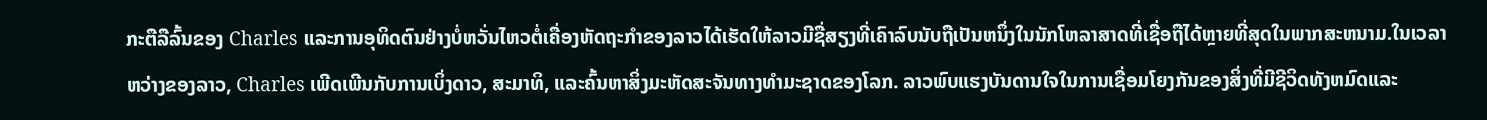ກະຕືລືລົ້ນຂອງ Charles ແລະການອຸທິດຕົນຢ່າງບໍ່ຫວັ່ນໄຫວຕໍ່ເຄື່ອງຫັດຖະກໍາຂອງລາວໄດ້ເຮັດໃຫ້ລາວມີຊື່ສຽງທີ່ເຄົາລົບນັບຖືເປັນຫນຶ່ງໃນນັກໂຫລາສາດທີ່ເຊື່ອຖືໄດ້ຫຼາຍທີ່ສຸດໃນພາກສະຫນາມ.ໃນເວລາຫວ່າງຂອງລາວ, Charles ເພີດເພີນກັບການເບິ່ງດາວ, ສະມາທິ, ແລະຄົ້ນຫາສິ່ງມະຫັດສະຈັນທາງທໍາມະຊາດຂອງໂລກ. ລາວພົບແຮງບັນດານໃຈໃນການເຊື່ອມໂຍງກັນຂອງສິ່ງທີ່ມີຊີວິດທັງຫມົດແລະ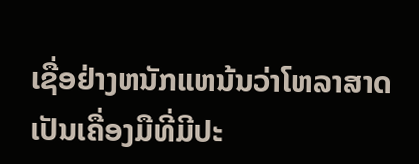ເຊື່ອຢ່າງຫນັກແຫນ້ນວ່າໂຫລາສາດເປັນເຄື່ອງມືທີ່ມີປະ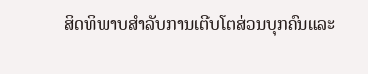ສິດທິພາບສໍາລັບການເຕີບໂຕສ່ວນບຸກຄົນແລະ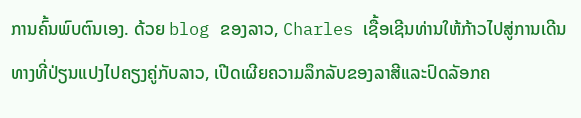ການຄົ້ນພົບຕົນເອງ. ດ້ວຍ blog ຂອງລາວ, Charles ເຊື້ອເຊີນທ່ານໃຫ້ກ້າວໄປສູ່ການເດີນທາງທີ່ປ່ຽນແປງໄປຄຽງຄູ່ກັບລາວ, ເປີດເຜີຍຄວາມລຶກລັບຂອງລາສີແລະປົດລັອກຄ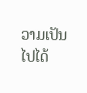ວາມເປັນໄປໄດ້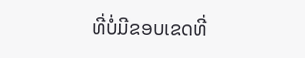ທີ່ບໍ່ມີຂອບເຂດທີ່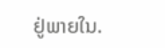ຢູ່ພາຍໃນ.